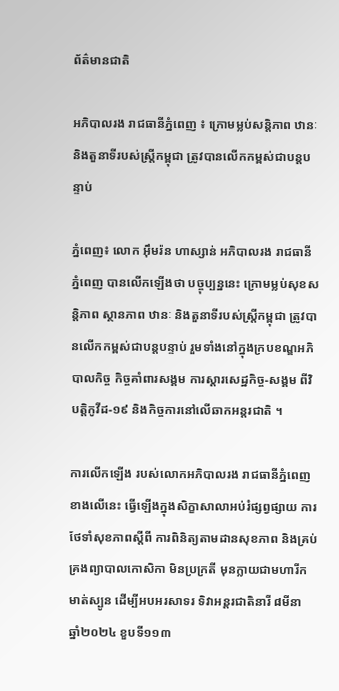ព័ត៌មានជាតិ

អភិបាលរង រាជធានីភ្នំពេញ ៖ ក្រោមម្លប់សន្តិភាព ឋានៈ និងតួនាទីរបស់ស្ត្រីកម្ពុជា ត្រូវបានលើកកម្ពស់ជាបន្តបន្ទាប់

ភ្នំពេញ៖ លោក អ៊ឹមរ៉ន ហាស្សាន់ អភិបាលរង រាជធានីភ្នំពេញ បានលើកឡើងថា បច្ចុប្បន្ននេះ ក្រោមម្លប់សុខសន្តិភាព ស្ថានភាព ឋានៈ និងតួនាទីរបស់ស្ត្រីកម្ពុជា ត្រូវបានលើកកម្ពស់ជាបន្តបន្ទាប់ រួមទាំងនៅក្នុងក្របខណ្ឌអភិបាលកិច្ច កិច្ចគាំពារសង្គម ការស្តារសេដ្ឋកិច្ច-សង្គម ពីវិបត្តិកូវីដ-១៩ និងកិច្ចការនៅលើឆាកអន្តរជាតិ ។

ការលើកឡើង របស់លោកអភិបាលរង រាជធានីភ្នំពេញ ខាងលើនេះ ធ្វើឡើងក្នុងសិក្ខាសាលាអប់រំផ្សព្វផ្សាយ ការថែទាំសុខភាពស្តីពី ការពិនិត្យតាមដានសុខភាព និងគ្រប់គ្រងព្យាបាលកោសិកា មិនប្រក្រតី មុនក្លាយជាមហារីកមាត់ស្បូន ដើម្បីអបអរសាទរ ទិវាអន្តរជាតិនារី ៨មីនា ឆ្នាំ២០២៤ ខួបទី១១៣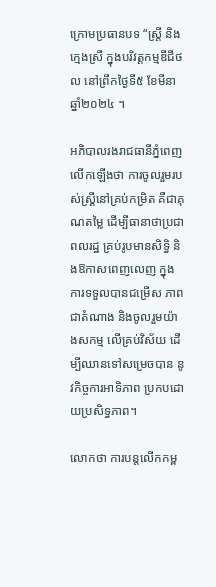ក្រោមប្រធានបទ “ស្ត្រី និងក្មេងស្រី ក្នុងបរិវត្តកម្មឌីជីថល នៅព្រឹកថ្ងៃទី៥ ខែមីនា ឆ្នាំ២០២៤ ។

អភិបាលរងរាជធានីភ្នំពេញលើកឡើងថា ការចូលរួមរបស់ស្ត្រីនៅគ្រប់កម្រិត គឺជាគុណតម្លៃ ដើម្បីធានាថាប្រជាពលរដ្ឋ គ្រប់រូបមានសិទ្ធិ និងឱកាសពេញលេញ ក្នុងការទទួលបានជម្រើស ភាពជាតំណាង និងចូលរួមយ៉ាងសកម្ម លើគ្រប់វិស័យ ដើម្បីឈានទៅសម្រេចបាន នូវកិច្ចការអាទិភាព ប្រកបដោយប្រសិទ្ធភាព។

លោកថា ការបន្តលើកកម្ព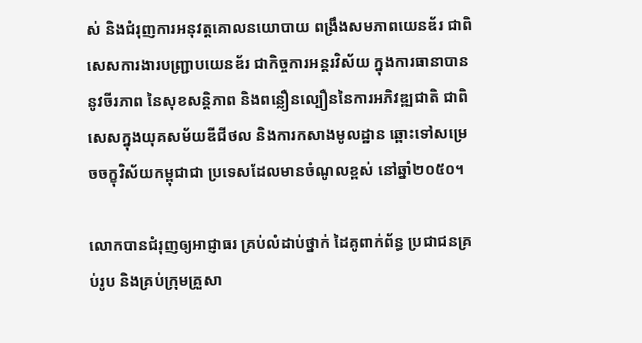ស់ និងជំរុញការអនុវត្តគោលនយោបាយ ពង្រឹងសមភាពយេនឌ័រ ជាពិសេសការងារបញ្ជ្រាបយេនឌ័រ ជាកិច្ចការអន្តរវិស័យ ក្នុងការធានាបាននូវចីរភាព នៃសុខសន្តិភាព និងពន្លឿនល្បឿននៃការអភិវឌ្ឍជាតិ ជាពិសេសក្នុងយុគសម័យឌីជីថល និងការកសាងមូលដ្ឋាន ឆ្ពោះទៅសម្រេចចក្ខុវិស័យកម្ពុជាជា ប្រទេសដែលមានចំណូលខ្ពស់ នៅឆ្នាំ២០៥០។

លោកបានជំរុញឲ្យអាជ្ញាធរ គ្រប់លំដាប់ថ្នាក់ ដៃគូពាក់ព័ន្ធ ប្រជាជនគ្រប់រូប និងគ្រប់ក្រុមគ្រួសា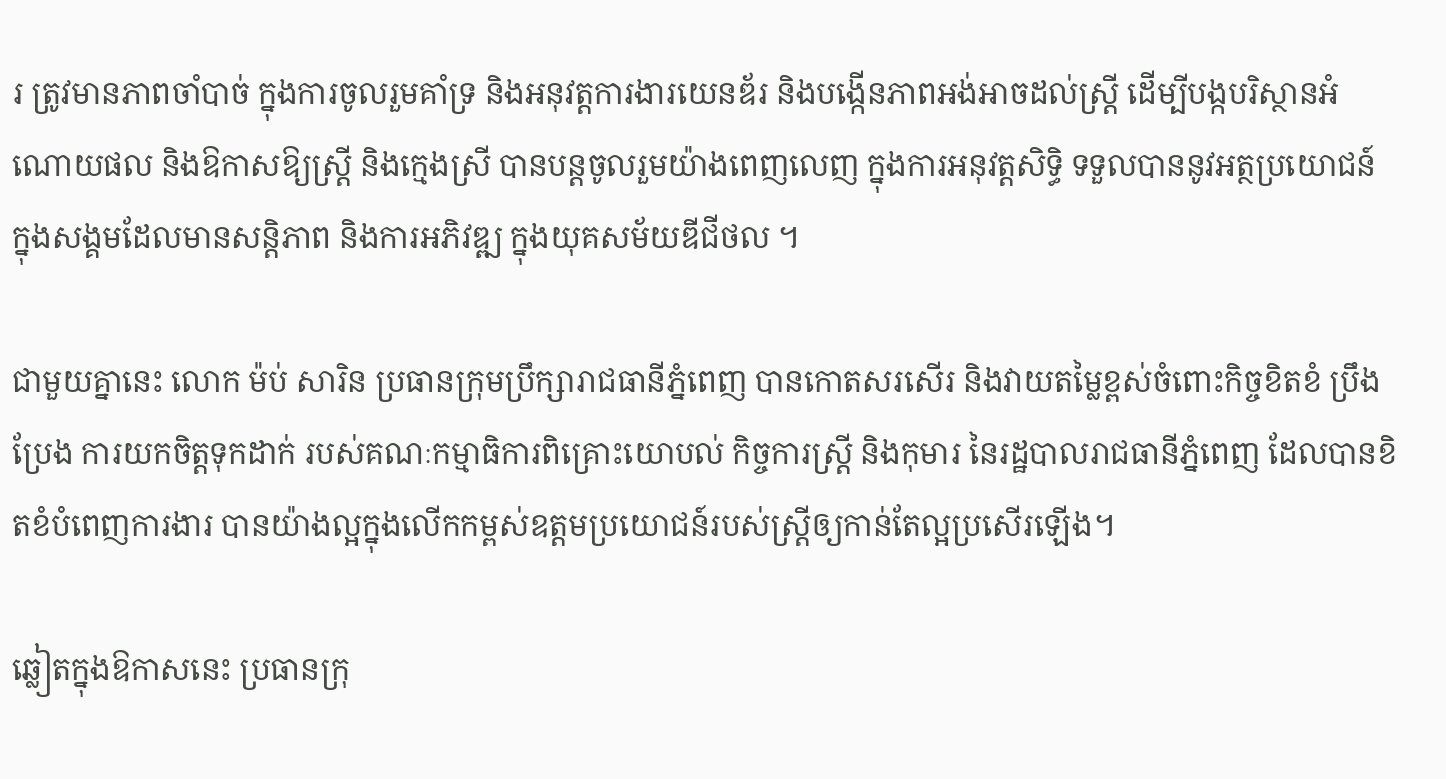រ ត្រូវមានភាពចាំបាច់ ក្នុងការចូលរួមគាំទ្រ និងអនុវត្តការងារយេនឌ័រ និងបង្កើនភាពអង់អាចដល់ស្ត្រី ដើម្បីបង្កបរិស្ថានអំណោយផល និងឱកាសឱ្យស្ត្រី និងក្មេងស្រី បានបន្តចូលរួមយ៉ាងពេញលេញ ក្នុងការអនុវត្តសិទ្ធិ ទទួលបាននូវអត្ថប្រយោជន៍ ក្នុងសង្គមដែលមានសន្តិភាព និងការអភិវឌ្ឍ ក្នុងយុគសម័យឌីជីថល ។

ជាមួយគ្នានេះ លោក ម៉ប់ សារិន ប្រធានក្រុមប្រឹក្សារាជធានីភ្នំពេញ បានកោតសរសើរ និងវាយតម្លៃខ្ពស់ចំពោះកិច្ចខិតខំ ប្រឹងប្រែង ការយកចិត្តទុកដាក់ របស់គណៈកម្មាធិការពិគ្រោះយោបល់ កិច្ចការស្រ្តី និងកុមារ នៃរដ្ឋបាលរាជធានីភ្នំពេញ ដែលបានខិតខំបំពេញការងារ បានយ៉ាងល្អក្នុងលើកកម្ពស់ឧត្តមប្រយោជន៍របស់ស្រី្តឲ្យកាន់តែល្អប្រសើរឡើង។

ឆ្លៀតក្នុងឱកាសនេះ ប្រធានក្រុ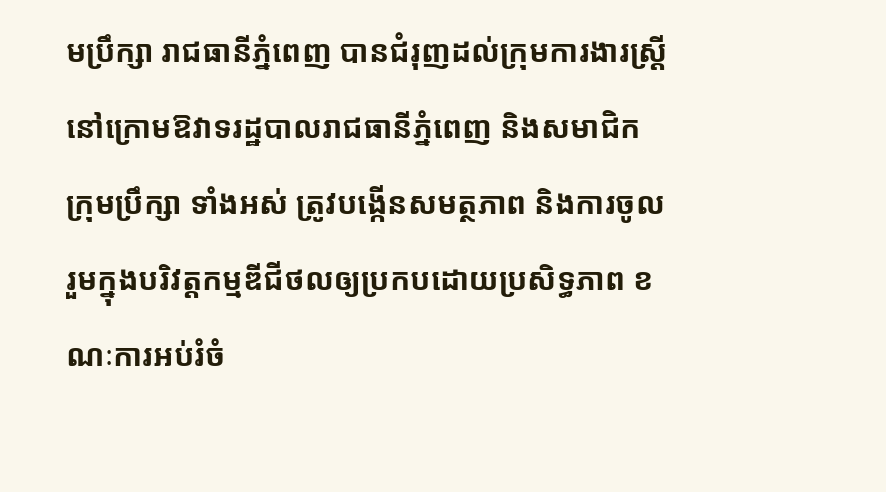មប្រឹក្សា រាជធានីភ្នំពេញ បានជំរុញដល់ក្រុមការងារស្ត្រី នៅក្រោមឱវាទរដ្ឋបាលរាជធានីភ្នំពេញ និងសមាជិកក្រុមប្រឹក្សា ទាំងអស់ ត្រូវបង្កើនសមត្ថភាព និងការចូលរួមក្នុងបរិវត្តកម្មឌីជីថលឲ្យប្រកបដោយប្រសិទ្ធភាព ខណៈការអប់រំចំ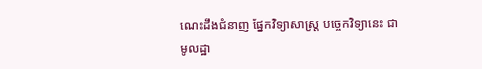ណេះដឹងជំនាញ ផ្នែកវិទ្យាសាស្ត្រ បច្ចេកវិទ្យានេះ ជាមូលដ្ឋា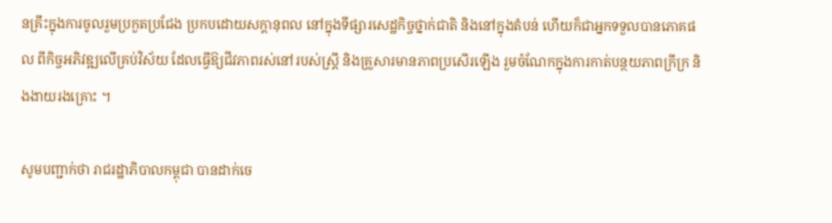នគ្រឹះក្នុងការចូលរួមប្រកួតប្រជែង ប្រកបដោយសក្តានុពល នៅក្នុងទីផ្សារសេដ្ឋកិច្ចថ្នាក់ជាតិ និងនៅក្នុងតំបន់ ហើយក៏ជាអ្នកទទួលបានភោគផល ពីកិច្ចអភិវឌ្ឍលើគ្រប់វិស័យ ដែលធ្វើឱ្យជីវភាពរស់នៅរបស់ស្ត្រី និងគ្រួសារមានភាពប្រសើរឡើង រួមចំណែកក្នុងការកាត់បន្ថយភាពក្រីក្រ និងងាយរងគ្រោះ ។

សូមបញ្ជាក់ថា រាជរដ្ឋាភិបាលកម្ពុជា បានដាក់ចេ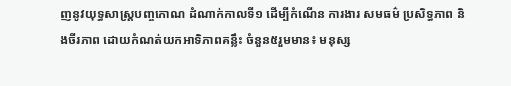ញនូវយុទ្ធសាស្ត្របញ្ចកោណ ដំណាក់កាលទី១ ដើម្បីកំណើន ការងារ សមធម៌ ប្រសិទ្ធភាព និងចីរភាព ដោយកំណត់យកអាទិភាពគន្លឹះ ចំនួន៥រួមមាន៖ មនុស្ស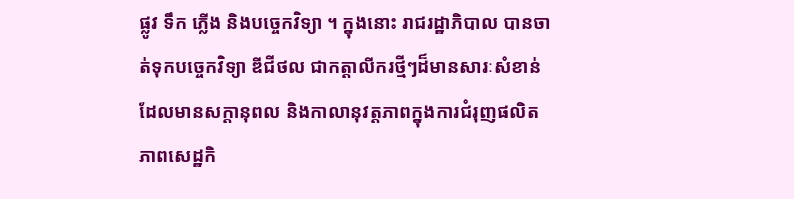ផ្លូវ ទឹក ភ្លើង និងបច្ចេកវិទ្យា ។ ក្នុងនោះ រាជរដ្ឋាភិបាល បានចាត់ទុកបច្ចេកវិទ្យា ឌីជីថល ជាកត្តាលីករថ្មីៗដ៏មានសារៈសំខាន់ ដែលមានសក្តានុពល និងកាលានុវត្តភាពក្នុងការជំរុញផលិតភាពសេដ្ឋកិ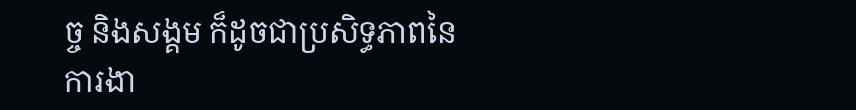ច្ច និងសង្គម ក៏ដូចជាប្រសិទ្ធភាពនៃ ការងា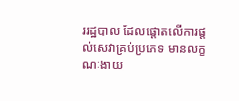ររដ្ឋបាល ដែលផ្តោតលើការផ្តល់សេវាគ្រប់ប្រភេទ មានលក្ខណៈងាយ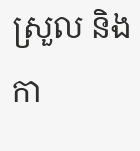ស្រួល និងកា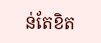ន់តែខិត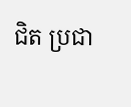ជិត ប្រជា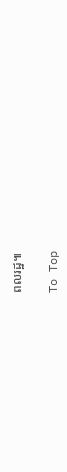ពលរដ្ឋ៕

To Top